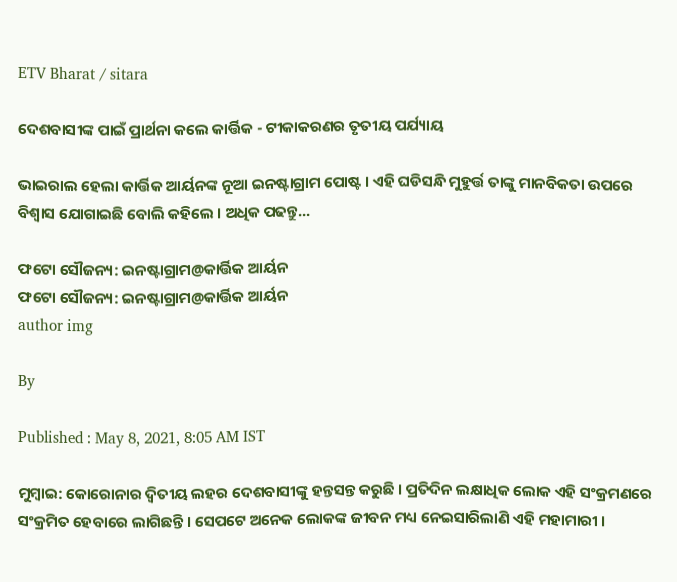ETV Bharat / sitara

ଦେଶବାସୀଙ୍କ ପାଇଁ ପ୍ରାର୍ଥନା କଲେ କାର୍ତ୍ତିକ - ଟୀକାକରଣର ତୃତୀୟ ପର୍ଯ୍ୟାୟ

ଭାଇରାଲ ହେଲା କାର୍ତ୍ତିକ ଆର୍ୟନଙ୍କ ନୂଆ ଇନଷ୍ଟାଗ୍ରାମ ପୋଷ୍ଟ । ଏହି ଘଡିସନ୍ଧି ମୁହୁର୍ତ୍ତ ତାଙ୍କୁ ମାନବିକତା ଉପରେ ବିଶ୍ବାସ ଯୋଗାଇଛି ବୋଲି କହିଲେ । ଅଧିକ ପଢନ୍ତୁ...

ଫଟୋ ସୌଜନ୍ୟ: ଇନଷ୍ଟାଗ୍ରାମ@କାର୍ତ୍ତିକ ଆର୍ୟନ
ଫଟୋ ସୌଜନ୍ୟ: ଇନଷ୍ଟାଗ୍ରାମ@କାର୍ତ୍ତିକ ଆର୍ୟନ
author img

By

Published : May 8, 2021, 8:05 AM IST

ମୁମ୍ବାଇ: କୋରୋନାର ଦ୍ବିତୀୟ ଲହର ଦେଶବାସୀଙ୍କୁ ହନ୍ତସନ୍ତ କରୁଛି । ପ୍ରତିଦିନ ଲକ୍ଷାଧିକ ଲୋକ ଏହି ସଂକ୍ରମଣରେ ସଂକ୍ରମିତ ହେବାରେ ଲାଗିଛନ୍ତି । ସେପଟେ ଅନେକ ଲୋକଙ୍କ ଜୀବନ ମଧ୍ୟ ନେଇସାରିଲାଣି ଏହି ମହାମାରୀ ।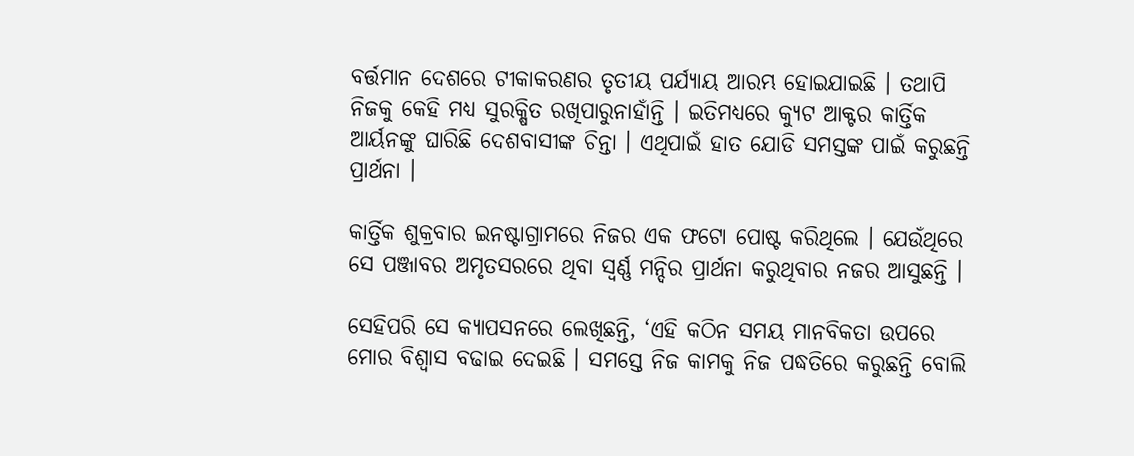ବର୍ତ୍ତମାନ ଦେଶରେ ଟୀକାକରଣର ତୃତୀୟ ପର୍ଯ୍ୟାୟ ଆରମ୍ଭ ହୋଇଯାଇଛି । ତଥାପି ନିଜକୁ କେହି ମଧ୍ୟ ସୁରକ୍ଷିତ ରଖିପାରୁନାହାଁନ୍ତି । ଇତିମଧ୍ୟରେ କ୍ୟୁଟ ଆକ୍ଟର କାର୍ତ୍ତିକ ଆର୍ୟନଙ୍କୁ ଘାରିଛି ଦେଶବାସୀଙ୍କ ଚିନ୍ତା । ଏଥିପାଇଁ ହାତ ଯୋଡି ସମସ୍ତଙ୍କ ପାଇଁ କରୁଛନ୍ତି ପ୍ରାର୍ଥନା ।

କାର୍ତ୍ତିକ ଶୁକ୍ରବାର ଇନଷ୍ଟାଗ୍ରାମରେ ନିଜର ଏକ ଫଟୋ ପୋଷ୍ଟ କରିଥିଲେ । ଯେଉଁଥିରେ ସେ ପଞ୍ଜାବର ଅମୃତସରରେ ଥିବା ସ୍ବର୍ଣ୍ଣ ମନ୍ଦିର ପ୍ରାର୍ଥନା କରୁଥିବାର ନଜର ଆସୁଛନ୍ତି ।

ସେହିପରି ସେ କ୍ୟାପସନରେ ଲେଖିଛନ୍ତି, ‘ଏହି କଠିନ ସମୟ ମାନବିକତା ଉପରେ ମୋର ବିଶ୍ବାସ ବଢାଇ ଦେଇଛି । ସମସ୍ତେ ନିଜ କାମକୁ ନିଜ ପଦ୍ଧତିରେ କରୁଛନ୍ତି ବୋଲି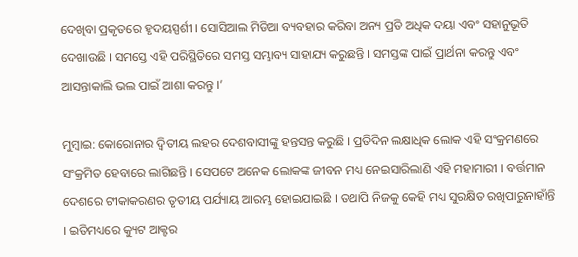ଦେଖିବା ପ୍ରକୃତରେ ହୃଦୟସ୍ପର୍ଶୀ । ସୋସିଆଲ ମିଡିଆ ବ୍ୟବହାର କରିବା ଅନ୍ୟ ପ୍ରତି ଅଧିକ ଦୟା ଏବଂ ସହାନୁଭୂତି ଦେଖାଉଛି । ସମସ୍ତେ ଏହି ପରିସ୍ଥିତିରେ ସମସ୍ତ ସମ୍ଭାବ୍ୟ ସାହାଯ୍ୟ କରୁଛନ୍ତି । ସମସ୍ତଙ୍କ ପାଇଁ ପ୍ରାର୍ଥନା କରନ୍ତୁ ଏବଂ ଆସନ୍ତାକାଲି ଭଲ ପାଇଁ ଆଶା କରନ୍ତୁ ।’

ମୁମ୍ବାଇ: କୋରୋନାର ଦ୍ବିତୀୟ ଲହର ଦେଶବାସୀଙ୍କୁ ହନ୍ତସନ୍ତ କରୁଛି । ପ୍ରତିଦିନ ଲକ୍ଷାଧିକ ଲୋକ ଏହି ସଂକ୍ରମଣରେ ସଂକ୍ରମିତ ହେବାରେ ଲାଗିଛନ୍ତି । ସେପଟେ ଅନେକ ଲୋକଙ୍କ ଜୀବନ ମଧ୍ୟ ନେଇସାରିଲାଣି ଏହି ମହାମାରୀ । ବର୍ତ୍ତମାନ ଦେଶରେ ଟୀକାକରଣର ତୃତୀୟ ପର୍ଯ୍ୟାୟ ଆରମ୍ଭ ହୋଇଯାଇଛି । ତଥାପି ନିଜକୁ କେହି ମଧ୍ୟ ସୁରକ୍ଷିତ ରଖିପାରୁନାହାଁନ୍ତି । ଇତିମଧ୍ୟରେ କ୍ୟୁଟ ଆକ୍ଟର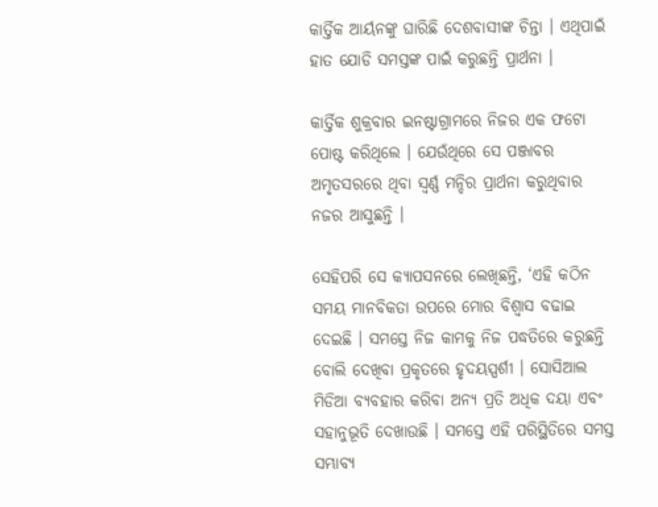କାର୍ତ୍ତିକ ଆର୍ୟନଙ୍କୁ ଘାରିଛି ଦେଶବାସୀଙ୍କ ଚିନ୍ତା । ଏଥିପାଇଁ ହାତ ଯୋଡି ସମସ୍ତଙ୍କ ପାଇଁ କରୁଛନ୍ତି ପ୍ରାର୍ଥନା ।

କାର୍ତ୍ତିକ ଶୁକ୍ରବାର ଇନଷ୍ଟାଗ୍ରାମରେ ନିଜର ଏକ ଫଟୋ ପୋଷ୍ଟ କରିଥିଲେ । ଯେଉଁଥିରେ ସେ ପଞ୍ଜାବର ଅମୃତସରରେ ଥିବା ସ୍ବର୍ଣ୍ଣ ମନ୍ଦିର ପ୍ରାର୍ଥନା କରୁଥିବାର ନଜର ଆସୁଛନ୍ତି ।

ସେହିପରି ସେ କ୍ୟାପସନରେ ଲେଖିଛନ୍ତି, ‘ଏହି କଠିନ ସମୟ ମାନବିକତା ଉପରେ ମୋର ବିଶ୍ବାସ ବଢାଇ ଦେଇଛି । ସମସ୍ତେ ନିଜ କାମକୁ ନିଜ ପଦ୍ଧତିରେ କରୁଛନ୍ତି ବୋଲି ଦେଖିବା ପ୍ରକୃତରେ ହୃଦୟସ୍ପର୍ଶୀ । ସୋସିଆଲ ମିଡିଆ ବ୍ୟବହାର କରିବା ଅନ୍ୟ ପ୍ରତି ଅଧିକ ଦୟା ଏବଂ ସହାନୁଭୂତି ଦେଖାଉଛି । ସମସ୍ତେ ଏହି ପରିସ୍ଥିତିରେ ସମସ୍ତ ସମ୍ଭାବ୍ୟ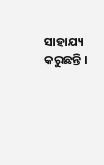ସାହାଯ୍ୟ କରୁଛନ୍ତି ।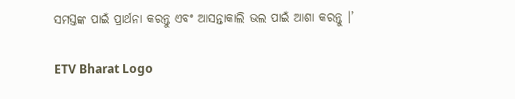ସମସ୍ତଙ୍କ ପାଇଁ ପ୍ରାର୍ଥନା କରନ୍ତୁ ଏବଂ ଆସନ୍ତାକାଲି ଭଲ ପାଇଁ ଆଶା କରନ୍ତୁ ।’

ETV Bharat Logo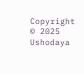Copyright © 2025 Ushodaya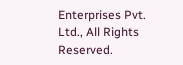Enterprises Pvt. Ltd., All Rights Reserved.